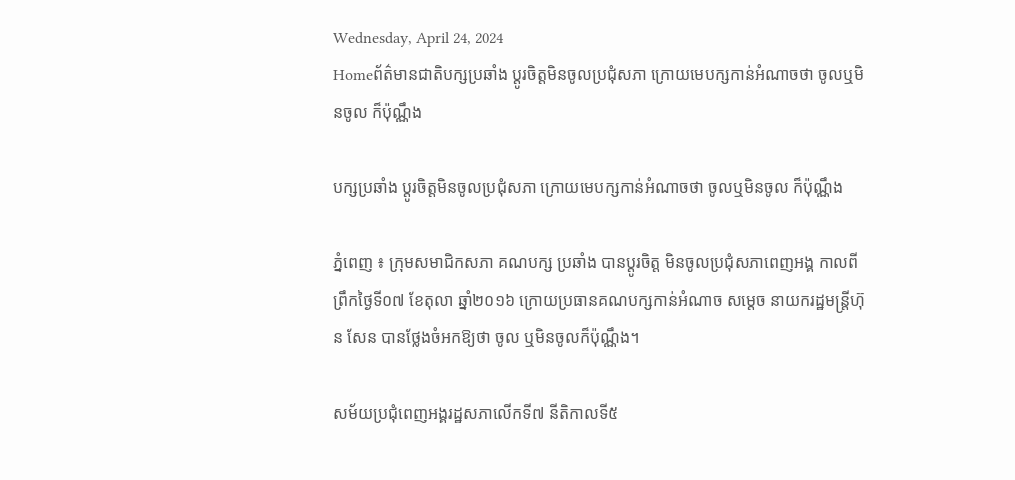Wednesday, April 24, 2024
Homeព័ត៌មានជាតិបក្សប្រឆាំង ប្តូរចិត្តមិនចូលប្រជុំសភា ក្រោយមេបក្សកាន់អំណាចថា ចូលឬមិនចូល ក៏ប៉ុណ្ណឹង

បក្សប្រឆាំង ប្តូរចិត្តមិនចូលប្រជុំសភា ក្រោយមេបក្សកាន់អំណាចថា ចូលឬមិនចូល ក៏ប៉ុណ្ណឹង

ភ្នំពេញ ៖ ក្រុមសមាជិកសភា គណបក្ស ប្រឆាំង បានប្តូរចិត្ត មិនចូលប្រជុំសភាពេញអង្គ កាលពីព្រឹកថ្ងៃទី០៧ ខែតុលា ឆ្នាំ២០១៦ ក្រោយប្រធានគណបក្សកាន់អំណាច សម្តេច នាយករដ្ឋមន្ត្រីហ៊ុន សែន បានថ្លែងចំអកឱ្យថា ចូល ឬមិនចូលក៏ប៉ុណ្ណឹង។

សម័យប្រជុំពេញអង្គរដ្ឋសភាលើកទី៧ នីតិកាលទី៥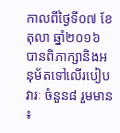កាលពីថ្ងៃទី០៧ ខែតុលា ឆ្នាំ២០១៦ បានពិភាក្សានិងអនុម័តទៅលើរបៀបវារៈ ចំនួន៨ រួមមាន ៖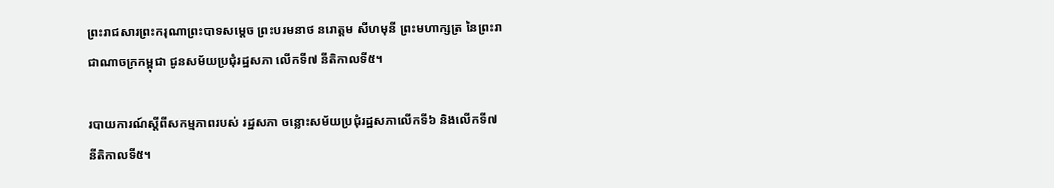ព្រះរាជសារព្រះករុណាព្រះបាទសម្តេច ព្រះបរមនាថ នរោត្តម សីហមុនី ព្រះមហាក្សត្រ នៃព្រះរាជាណាចក្រកម្ពុជា ជូនសម័យប្រជុំរដ្ឋសភា លើកទី៧ នីតិកាលទី៥។

របាយការណ៍ស្តីពីសកម្មភាពរបស់ រដ្ឋសភា ចន្លោះសម័យប្រជុំរដ្ឋសភាលើកទី៦ និងលើកទី៧ នីតិកាលទី៥។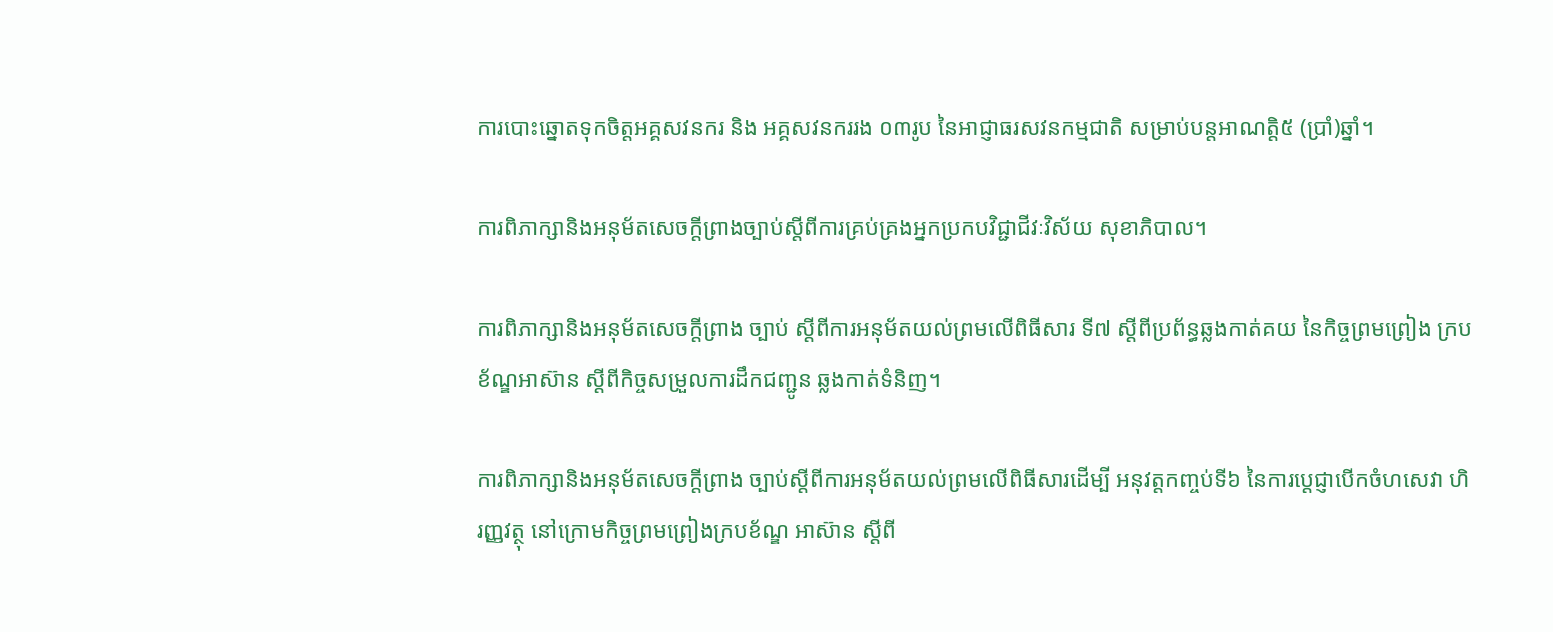ការបោះឆ្នោតទុកចិត្តអគ្គសវនករ និង អគ្គសវនកររង ០៣រូប នៃអាជ្ញាធរសវនកម្មជាតិ សម្រាប់បន្តអាណត្តិ៥ (ប្រាំ)ឆ្នាំ។

ការពិភាក្សានិងអនុម័តសេចក្តីព្រាងច្បាប់ស្តីពីការគ្រប់គ្រងអ្នកប្រកបវិជ្ជាជីវៈវិស័យ សុខាភិបាល។

ការពិភាក្សានិងអនុម័តសេចក្តីព្រាង ច្បាប់ ស្តីពីការអនុម័តយល់ព្រមលើពិធីសារ ទី៧ ស្តីពីប្រព័ន្ធឆ្លងកាត់គយ នៃកិច្ចព្រមព្រៀង ក្របខ័ណ្ឌអាស៊ាន ស្តីពីកិច្ចសម្រួលការដឹកជញ្ជូន ឆ្លងកាត់ទំនិញ។

ការពិភាក្សានិងអនុម័តសេចក្តីព្រាង ច្បាប់ស្តីពីការអនុម័តយល់ព្រមលើពិធីសារដើម្បី អនុវត្តកញ្ចប់ទី៦ នៃការប្តេជ្ញាបើកចំហសេវា ហិរញ្ញវត្ថុ នៅក្រោមកិច្ចព្រមព្រៀងក្របខ័ណ្ឌ អាស៊ាន ស្តីពី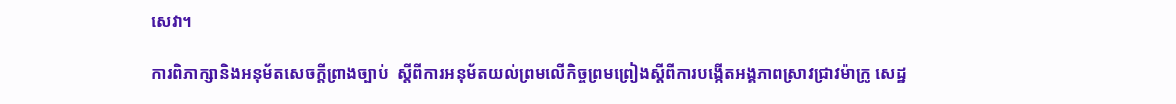សេវា។

ការពិភាក្សានិងអនុម័តសេចក្តីព្រាងច្បាប់  ស្តីពីការអនុម័តយល់ព្រមលើកិច្ចព្រមព្រៀងស្តីពីការបង្កើតអង្គភាពស្រាវជ្រាវម៉ាក្រូ សេដ្ឋ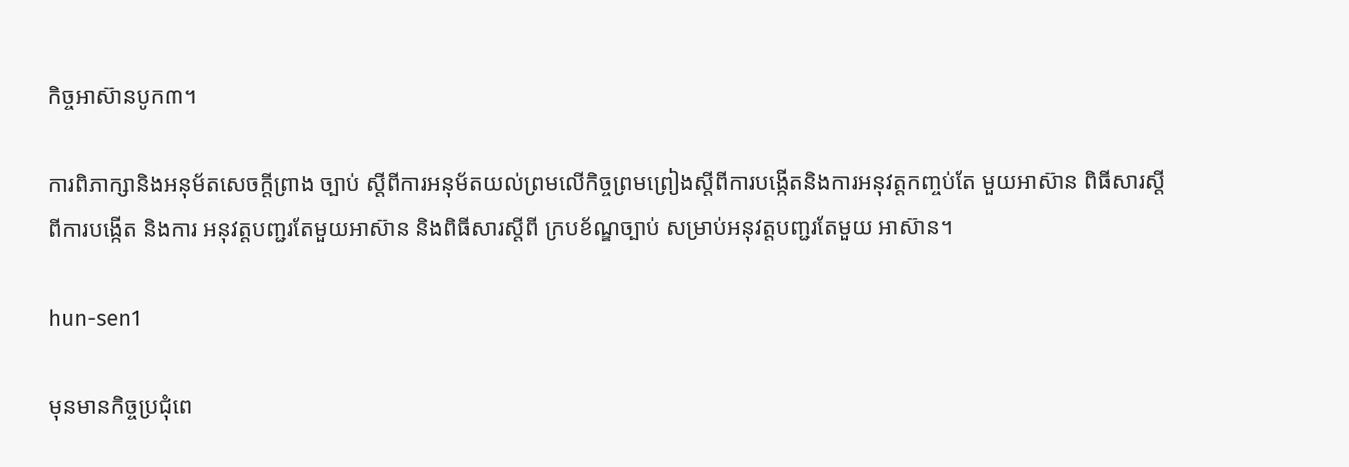កិច្ចអាស៊ានបូក៣។

ការពិភាក្សានិងអនុម័តសេចក្តីព្រាង ច្បាប់ ស្តីពីការអនុម័តយល់ព្រមលើកិច្ចព្រមព្រៀងស្តីពីការបង្កើតនិងការអនុវត្តកញ្ចប់តែ មួយអាស៊ាន ពិធីសារស្តីពីការបង្កើត និងការ អនុវត្តបញ្ជរតែមួយអាស៊ាន និងពិធីសារស្តីពី ក្របខ័ណ្ឌច្បាប់ សម្រាប់អនុវត្តបញ្ជរតែមួយ អាស៊ាន។

hun-sen1

មុនមានកិច្ចប្រជុំពេ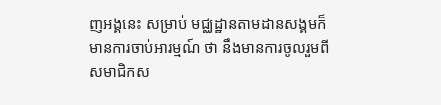ញអង្គនេះ សម្រាប់ មជ្ឈដ្ឋានតាមដានសង្គមក៏មានការចាប់អារម្មណ៍ ថា នឹងមានការចូលរួមពីសមាជិកស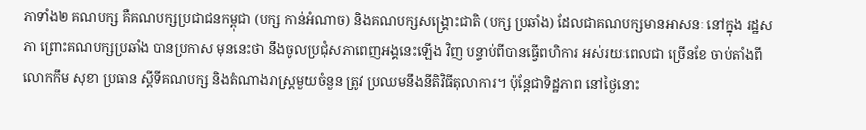ភាទាំង២ គណបក្ស គឺគណបក្សប្រជាជនកម្ពុជា (បក្ស កាន់អំណាច) និងគណបក្សសង្គ្រោះជាតិ (បក្ស ប្រឆាំង) ដែលជាគណបក្សមានអាសនៈ នៅក្នុង រដ្ឋសភា ព្រោះគណបក្សប្រឆាំង បានប្រកាស មុននេះថា នឹងចូលប្រជុំសភាពេញអង្គនេះឡើង វិញ បន្ទាប់ពីបានធ្វើពហិការ អស់រយៈពេលជា ច្រើនខែ ចាប់តាំងពីលោកកឹម សុខា ប្រធាន ស្តីទីគណបក្ស និងតំណាងរាស្ត្រមួយចំនួន ត្រូវ ប្រឈមនឹងនីតិវិធីតុលាការ។ ប៉ុន្តែជាទិដ្ឋភាព នៅថ្ងៃនោះ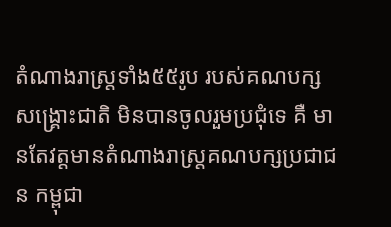តំណាងរាស្ត្រទាំង៥៥រូប របស់គណបក្សសង្គ្រោះជាតិ មិនបានចូលរួមប្រជុំទេ គឺ មានតែវត្តមានតំណាងរាស្ត្រគណបក្សប្រជាជន កម្ពុជា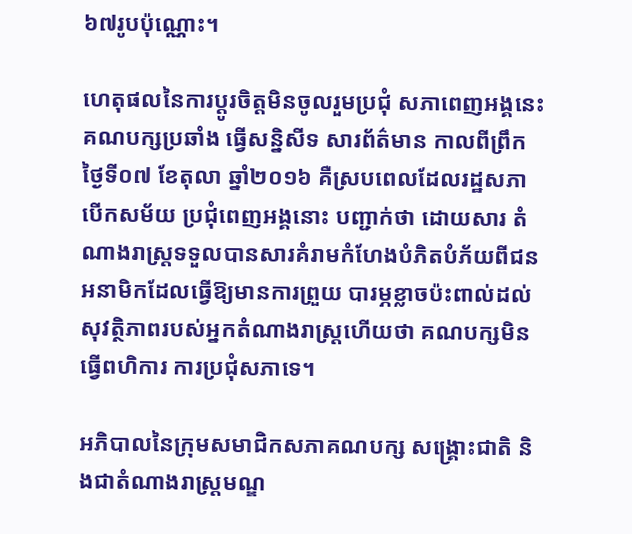៦៧រូបប៉ុណ្ណោះ។

ហេតុផលនៃការប្តូរចិត្តមិនចូលរួមប្រជុំ សភាពេញអង្គនេះ គណបក្សប្រឆាំង ធ្វើសន្និសីទ សារព័ត៌មាន កាលពីព្រឹកថ្ងៃទី០៧ ខែតុលា ឆ្នាំ២០១៦ គឺស្របពេលដែលរដ្ឋសភា បើកសម័យ ប្រជុំពេញអង្គនោះ បញ្ជាក់ថា ដោយសារ តំណាងរាស្ត្រទទួលបានសារគំរាមកំហែងបំភិតបំភ័យពីជនអនាមិកដែលធ្វើឱ្យមានការព្រួយ បារម្ភខ្លាចប៉ះពាល់ដល់សុវត្ថិភាពរបស់អ្នកតំណាងរាស្ត្រហើយថា គណបក្សមិនធ្វើពហិការ ការប្រជុំសភាទេ។

អភិបាលនៃក្រុមសមាជិកសភាគណបក្ស សង្គ្រោះជាតិ និងជាតំណាងរាស្ត្រមណ្ឌ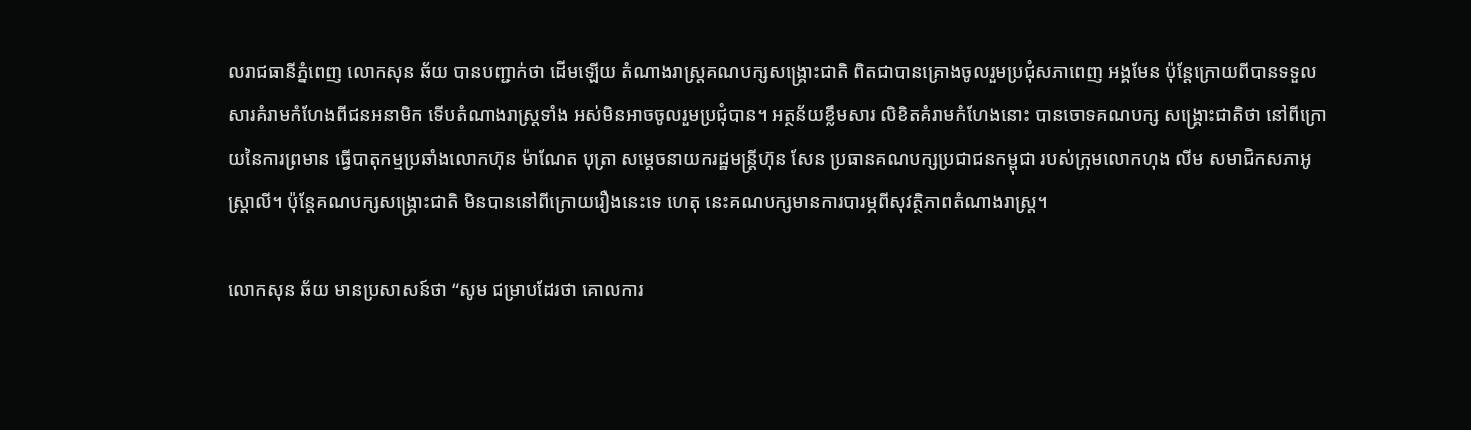លរាជធានីភ្នំពេញ លោកសុន ឆ័យ បានបញ្ជាក់ថា ដើមឡើយ តំណាងរាស្ត្រគណបក្សសង្គ្រោះជាតិ ពិតជាបានគ្រោងចូលរួមប្រជុំសភាពេញ អង្គមែន ប៉ុន្តែក្រោយពីបានទទួលសារគំរាមកំហែងពីជនអនាមិក ទើបតំណាងរាស្ត្រទាំង អស់មិនអាចចូលរួមប្រជុំបាន។ អត្ថន័យខ្លឹមសារ លិខិតគំរាមកំហែងនោះ បានចោទគណបក្ស សង្គ្រោះជាតិថា នៅពីក្រោយនៃការព្រមាន ធ្វើបាតុកម្មប្រឆាំងលោកហ៊ុន ម៉ាណែត បុត្រា សម្តេចនាយករដ្ឋមន្ត្រីហ៊ុន សែន ប្រធានគណបក្សប្រជាជនកម្ពុជា របស់ក្រុមលោកហុង លីម សមាជិកសភាអូស្ត្រាលី។ ប៉ុន្តែគណបក្សសង្គ្រោះជាតិ មិនបាននៅពីក្រោយរឿងនេះទេ ហេតុ នេះគណបក្សមានការបារម្ភពីសុវត្ថិភាពតំណាងរាស្ត្រ។

លោកសុន ឆ័យ មានប្រសាសន៍ថា “សូម ជម្រាបដែរថា គោលការ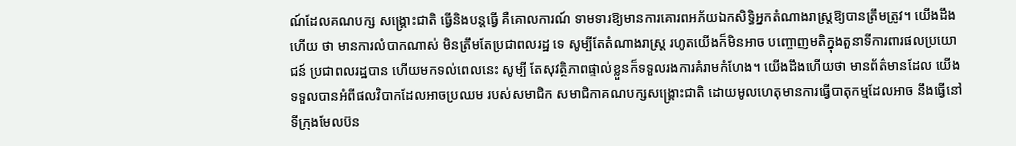ណ៍ដែលគណបក្ស សង្គ្រោះជាតិ ធ្វើនិងបន្តធ្វើ គឺគោលការណ៍ ទាមទារឱ្យមានការគោរពអភ័យឯកសិទ្ធិអ្នកតំណាងរាស្ត្រឱ្យបានត្រឹមត្រូវ។ យើងដឹងហើយ ថា មានការលំបាកណាស់ មិនត្រឹមតែប្រជាពលរដ្ឋ ទេ សូម្បីតែតំណាងរាស្ត្រ រហូតយើងក៏មិនអាច បញ្ចោញមតិក្នុងតួនាទីការពារផលប្រយោជន៍ ប្រជាពលរដ្ឋបាន ហើយមកទល់ពេលនេះ សូម្បី តែសុវត្ថិភាពផ្ទាល់ខ្លួនក៏ទទួលរងការគំរាមកំហែង។ យើងដឹងហើយថា មានព័ត៌មានដែល យើងទទួលបានអំពីផលវិបាកដែលអាចប្រឈម របស់សមាជិក សមាជិកាគណបក្សសង្គ្រោះជាតិ ដោយមូលហេតុមានការធ្វើបាតុកម្មដែលអាច នឹងធ្វើនៅទីក្រុងមែលប៊ន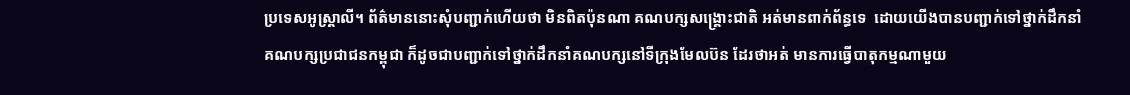ប្រទេសអូស្ត្រាលី។ ព័ត៌មាននោះសុំបញ្ជាក់ហើយថា មិនពិតប៉ុនណា គណបក្សសង្គ្រោះជាតិ អត់មានពាក់ព័ន្ធទេ  ដោយយើងបានបញ្ជាក់ទៅថ្នាក់ដឹកនាំគណបក្សប្រជាជនកម្ពុជា ក៏ដូចជាបញ្ជាក់ទៅថ្នាក់ដឹកនាំគណបក្សនៅទីក្រុងមែលប៊ន ដែរថាអត់ មានការធ្វើបាតុកម្មណាមួយ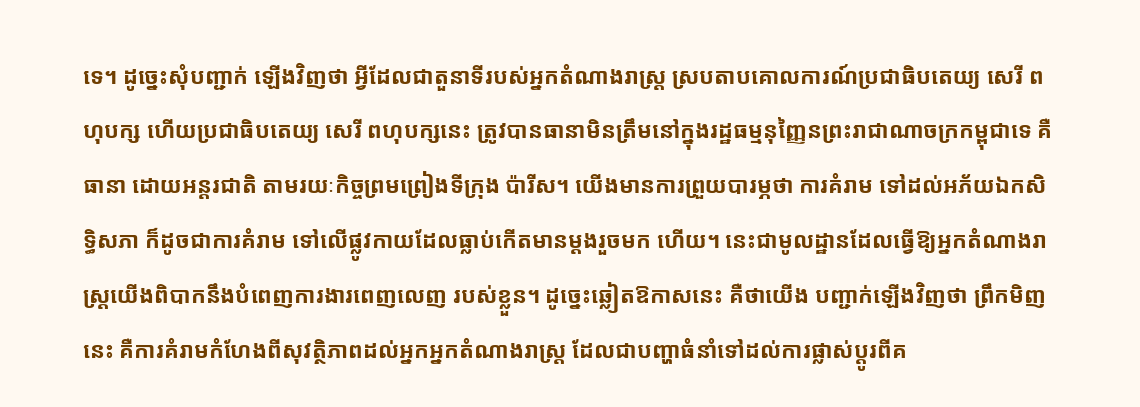ទេ។ ដូច្នេះសុំបញ្ជាក់ ឡើងវិញថា អ្វីដែលជាតួនាទីរបស់អ្នកតំណាងរាស្ត្រ ស្របតាបគោលការណ៍ប្រជាធិបតេយ្យ សេរី ពហុបក្ស ហើយប្រជាធិបតេយ្យ សេរី ពហុបក្សនេះ ត្រូវបានធានាមិនត្រឹមនៅក្នុងរដ្ឋធម្មនុញ្ញៃនព្រះរាជាណាចក្រកម្ពុជាទេ គឺធានា ដោយអន្តរជាតិ តាមរយៈកិច្ចព្រមព្រៀងទីក្រុង ប៉ារីស។ យើងមានការព្រួយបារម្ភថា ការគំរាម ទៅដល់អភ័យឯកសិទ្ធិសភា ក៏ដូចជាការគំរាម ទៅលើផ្លូវកាយដែលធ្លាប់កើតមានម្តងរួចមក ហើយ។ នេះជាមូលដ្ឋានដែលធ្វើឱ្យអ្នកតំណាងរាស្ត្រយើងពិបាកនឹងបំពេញការងារពេញលេញ របស់ខ្លួន។ ដូច្នេះឆ្លៀតឱកាសនេះ គឺថាយើង បញ្ជាក់ឡើងវិញថា ព្រឹកមិញនេះ គឺការគំរាមកំហែងពីសុវត្ថិភាពដល់អ្នកអ្នកតំណាងរាស្ត្រ ដែលជាបញ្ហាធំនាំទៅដល់ការផ្លាស់ប្តូរពីគ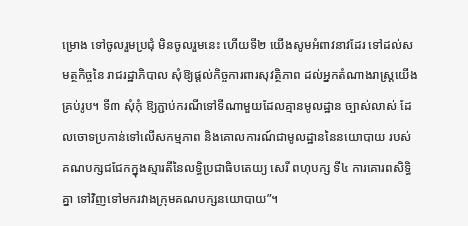ម្រោង ទៅចូលរួមប្រជុំ មិនចូលរួមនេះ ហើយទី២ យើងសូមអំពាវនាវដែរ ទៅដល់សមត្ថកិច្ចនៃ រាជរដ្ឋាភិបាល សុំឱ្យផ្តល់កិច្ចការពារសុវត្ថិភាព ដល់អ្នកតំណាងរាស្ត្រយើងគ្រប់រូប។ ទី៣ សុំកុំ ឱ្យភ្ជាប់ករណីទៅទីណាមួយដែលគ្មានមូលដ្ឋាន ច្បាស់លាស់ ដែលចោទប្រកាន់ទៅលើសកម្មភាព និងគោលការណ៍ជាមូលដ្ឋាននៃនយោបាយ របស់គណបក្សជជែកក្នុងស្មារតីនៃលទ្ធិប្រជាធិបតេយ្យ សេរី ពហុបក្ស ទី៤ ការគោរពសិទ្ធិគ្នា ទៅវិញទៅមករវាងក្រុមគណបក្សនយោបាយ”។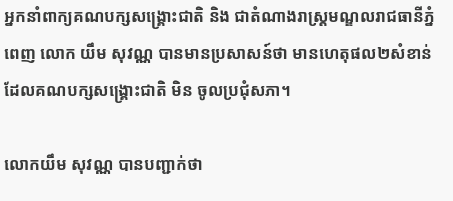អ្នកនាំពាក្យគណបក្សសង្គ្រោះជាតិ និង ជាតំណាងរាស្ត្រមណ្ឌលរាជធានីភ្នំពេញ លោក យឹម សុវណ្ណ បានមានប្រសាសន៍ថា មានហេតុផល២សំខាន់ ដែលគណបក្សសង្គ្រោះជាតិ មិន ចូលប្រជុំសភា។

លោកយឹម សុវណ្ណ បានបញ្ជាក់ថា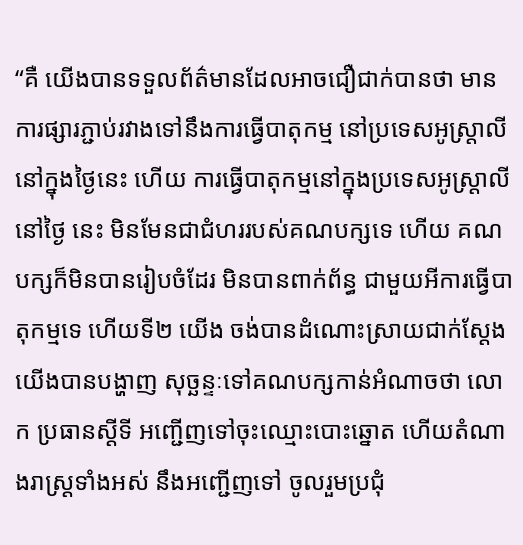“គឺ យើងបានទទួលព័ត៌មានដែលអាចជឿជាក់បានថា មានការផ្សារភ្ជាប់រវាងទៅនឹងការធ្វើបាតុកម្ម នៅប្រទេសអូស្ត្រាលី នៅក្នុងថ្ងៃនេះ ហើយ ការធ្វើបាតុកម្មនៅក្នុងប្រទេសអូស្ត្រាលី នៅថ្ងៃ នេះ មិនមែនជាជំហររបស់គណបក្សទេ ហើយ គណបក្សក៏មិនបានរៀបចំដែរ មិនបានពាក់ព័ន្ធ ជាមួយអីការធ្វើបាតុកម្មទេ ហើយទី២ យើង ចង់បានដំណោះស្រាយជាក់ស្តែង យើងបានបង្ហាញ សុច្ឆន្ទៈទៅគណបក្សកាន់អំណាចថា លោក ប្រធានស្តីទី អញ្ជើញទៅចុះឈ្មោះបោះឆ្នោត ហើយតំណាងរាស្ត្រទាំងអស់ នឹងអញ្ជើញទៅ ចូលរួមប្រជុំ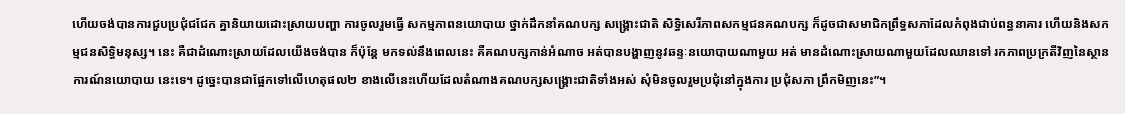ហើយចង់បានការជួបប្រជុំជជែក គ្នានិយាយដោះស្រាយបញ្ហា ការចូលរួមធ្វើ សកម្មភាពនយោបាយ ថ្នាក់ដឹកនាំគណបក្ស សង្គ្រោះជាតិ សិទ្ធិសេរីភាពសកម្មជនគណបក្ស ក៏ដូចជាសមាជិកព្រឹទ្ធសភាដែលកំពុងជាប់ពន្ធនាគារ ហើយនិងសកម្មជនសិទ្ធិមនុស្ស។ នេះ គឺជាដំណោះស្រាយដែលយើងចង់បាន ក៏ប៉ុន្តែ មកទល់នឹងពេលនេះ គឺគណបក្សកាន់អំណាច អត់បានបង្ហាញនូវឆន្ទៈនយោបាយណាមួយ អត់ មានដំណោះស្រាយណាមួយដែលឈានទៅ រកភាពប្រក្រតីវិញនៃស្ថានការណ៍នយោបាយ នេះទេ។ ដូច្នេះបានជាផ្អែកទៅលើហេតុផល២ ខាងលើនេះហើយដែលតំណាងគណបក្សសង្គ្រោះជាតិទាំងអស់ សុំមិនចូលរួមប្រជុំនៅក្នុងការ ប្រជុំសភា ព្រឹកមិញនេះ”។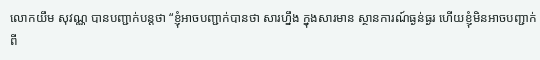លោកយឹម សុវណ្ណ បានបញ្ជាក់បន្តថា “ខ្ញុំអាចបញ្ជាក់បានថា សារហ្នឹង ក្នុងសារមាន ស្ថានការណ៍ធ្ងន់ធ្ងរ ហើយខ្ញុំមិនអាចបញ្ជាក់ពី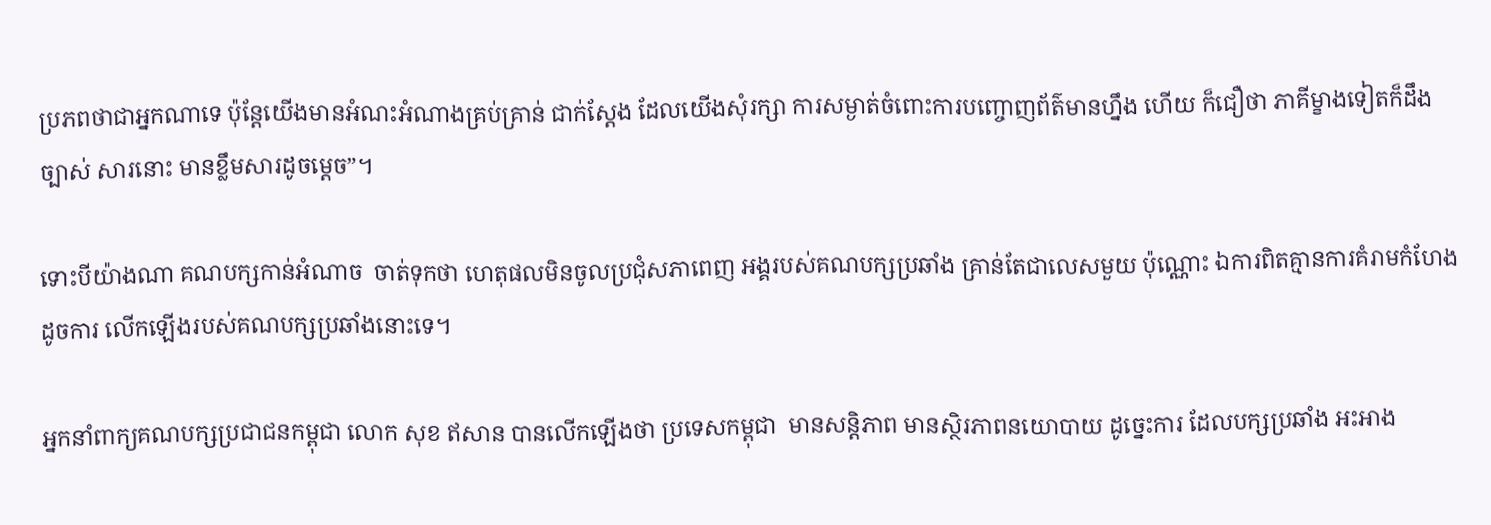ប្រភពថាជាអ្នកណាទេ ប៉ុន្តែយើងមានអំណះអំណាងគ្រប់គ្រាន់ ជាក់ស្តែង ដែលយើងសុំរក្សា ការសម្ងាត់ចំពោះការបញ្ចោញព័ត៌មានហ្នឹង ហើយ ក៏ជឿថា ភាគីម្ខាងទៀតក៏ដឹងច្បាស់ សារនោះ មានខ្លឹមសារដូចម្តេច”។

ទោះបីយ៉ាងណា គណបក្សកាន់អំណាច  ចាត់ទុកថា ហេតុផលមិនចូលប្រជុំសភាពេញ អង្គរបស់គណបក្សប្រឆាំង គ្រាន់តែជាលេសមួយ ប៉ុណ្ណោះ ឯការពិតគ្មានការគំរាមកំហែងដូចការ លើកឡើងរបស់គណបក្សប្រឆាំងនោះទេ។

អ្នកនាំពាក្យគណបក្សប្រជាជនកម្ពុជា លោក សុខ ឥសាន បានលើកឡើងថា ប្រទេសកម្ពុជា  មានសន្តិភាព មានស្ថិរភាពនយោបាយ ដូច្នេះការ ដែលបក្សប្រឆាំង អះអាង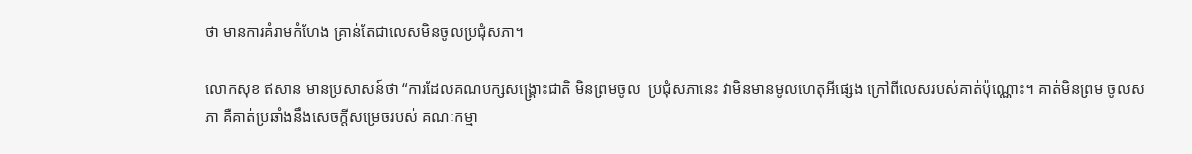ថា មានការគំរាមកំហែង គ្រាន់តែជាលេសមិនចូលប្រជុំសភា។

លោកសុខ ឥសាន មានប្រសាសន៍ថា “ការដែលគណបក្សសង្គ្រោះជាតិ មិនព្រមចូល  ប្រជុំសភានេះ វាមិនមានមូលហេតុអីផ្សេង ក្រៅពីលេសរបស់គាត់ប៉ុណ្ណោះ។ គាត់មិនព្រម ចូលសភា គឺគាត់ប្រឆាំងនឹងសេចក្តីសម្រេចរបស់ គណៈកម្មា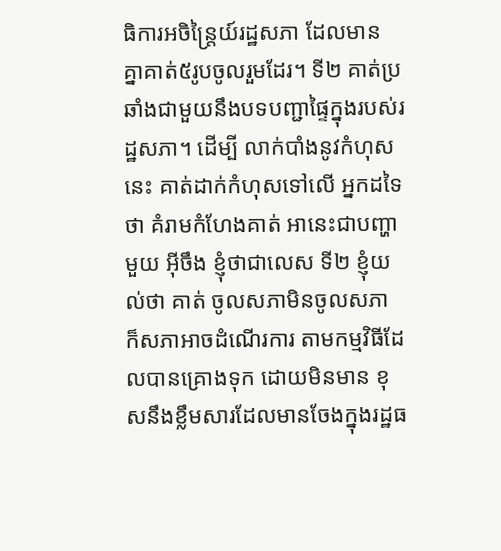ធិការអចិន្ត្រៃយ៍រដ្ឋសភា ដែលមាន គ្នាគាត់៥រូបចូលរួមដែរ។ ទី២ គាត់ប្រឆាំងជាមួយនឹងបទបញ្ជាផ្ទៃក្នុងរបស់រដ្ឋសភា។ ដើម្បី លាក់បាំងនូវកំហុសនេះ គាត់ដាក់កំហុសទៅលើ អ្នកដទៃថា គំរាមកំហែងគាត់ អានេះជាបញ្ហា មួយ អ៊ីចឹង ខ្ញុំថាជាលេស ទី២ ខ្ញុំយល់ថា គាត់ ចូលសភាមិនចូលសភា ក៏សភាអាចដំណើរការ តាមកម្មវិធីដែលបានគ្រោងទុក ដោយមិនមាន ខុសនឹងខ្លឹមសារដែលមានចែងក្នុងរដ្ឋធ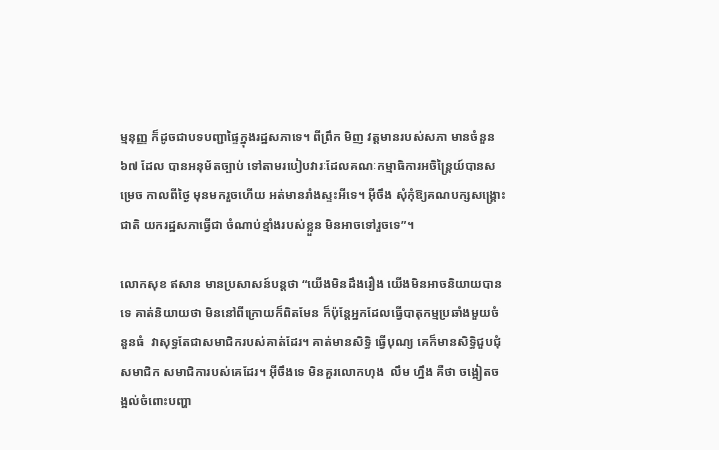ម្មនុញ្ញ ក៏ដូចជាបទបញ្ជាផ្ទៃក្នុងរដ្ឋសភាទេ។ ពីព្រឹក មិញ វត្តមានរបស់សភា មានចំនួន៦៧ ដែល បានអនុម័តច្បាប់ ទៅតាមរបៀបវារៈដែលគណៈកម្មាធិការអចិន្ត្រៃយ៍បានសម្រេច កាលពីថ្ងៃ មុនមករួចហើយ អត់មានរាំងស្ទះអីទេ។ អ៊ីចឹង សុំកុំឱ្យគណបក្សសង្គ្រោះជាតិ យករដ្ឋសភាធ្វើជា ចំណាប់ខ្មាំងរបស់ខ្លួន មិនអាចទៅរួចទេ”។

លោកសុខ ឥសាន មានប្រសាសន៍បន្តថា “យើងមិនដឹងរឿង យើងមិនអាចនិយាយបាន ទេ គាត់និយាយថា មិននៅពីក្រោយក៏ពិតមែន ក៏ប៉ុន្តែអ្នកដែលធ្វើបាតុកម្មប្រឆាំងមួយចំនួនធំ  វាសុទ្ធតែជាសមាជិករបស់គាត់ដែរ។ គាត់មានសិទ្ធិ ធ្វើបុណ្យ គេក៏មានសិទ្ធិជួបជុំសមាជិក សមាជិការបស់គេដែរ។ អ៊ីចឹងទេ មិនគួរលោកហុង  លឹម ហ្នឹង គឺថា ចង្អៀតចង្អល់ចំពោះបញ្ហា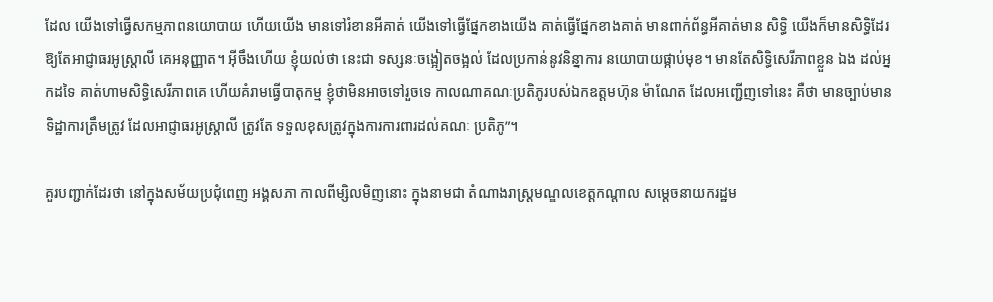ដែល យើងទៅធ្វើសកម្មភាពនយោបាយ ហើយយើង មានទៅរំខានអីគាត់ យើងទៅធ្វើផ្នែកខាងយើង គាត់ធ្វើផ្នែកខាងគាត់ មានពាក់ព័ន្ធអីគាត់មាន សិទ្ធិ យើងក៏មានសិទ្ធិដែរ ឱ្យតែអាជ្ញាធរអូស្ត្រាលី គេអនុញ្ញាត។ អ៊ីចឹងហើយ ខ្ញុំយល់ថា នេះជា ទស្សនៈចង្អៀតចង្អល់ ដែលប្រកាន់នូវនិន្នាការ នយោបាយផ្កាប់មុខ។ មានតែសិទ្ធិសេរីភាពខ្លួន ឯង ដល់អ្នកដទៃ គាត់ហាមសិទ្ធិសេរីភាពគេ ហើយគំរាមធ្វើបាតុកម្ម ខ្ញុំថាមិនអាចទៅរួចទេ កាលណាគណៈប្រតិភូរបស់ឯកឧត្តមហ៊ុន ម៉ាណែត ដែលអញ្ជើញទៅនេះ គឺថា មានច្បាប់មានទិដ្ឋាការត្រឹមត្រូវ ដែលអាជ្ញាធរអូស្ត្រាលី ត្រូវតែ ទទួលខុសត្រូវក្នុងការការពារដល់គណៈ ប្រតិភូ”។

គួរបញ្ជាក់ដែរថា នៅក្នុងសម័យប្រជុំពេញ អង្គសភា កាលពីម្សិលមិញនោះ ក្នុងនាមជា តំណាងរាស្ត្រមណ្ឌលខេត្តកណ្តាល សម្តេចនាយករដ្ឋម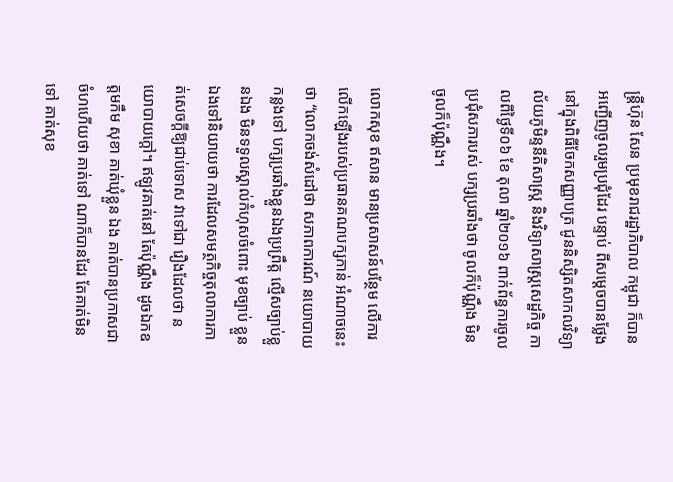ន្ត្រីហ៊ុន សែន ប្រមុខរាជរដ្ឋាភិបាល កម្ពុជា ក៏បានអញ្ជើញចូលរួមប្រជុំដែរ បន្ទាប់ ពីសម្តេចបានថ្លែងនៅក្នុងពិធីចែកសញ្ញាបត្រ ជូននិស្សិតសាកលវិទ្យាល័យភូមិន្ទនីតិសាស្ត្រ និងវិទ្យាសាស្ត្រសេដ្ឋកិច្ច កាលពីថ្ងៃទី០៦ ខែ តុលា ឆ្នាំ២០១៦ ពាក់ព័ន្ធការចូលប្រជុំសភារបស់ បក្សប្រឆាំងថា ចូលក៏ប៉ុណ្ណឹង មិនចូលក៏ប៉ុណ្ណឹង។

លោកសុខ ឥសាន មានប្រសាសន៍បន្ថែម លើការលើកឡើងរបស់ប្រធានគណបក្សកាន់ អំណាចនេះថា “លោកចង់សំដៅថា សភាពការណ៍ នយោបាយកន្លងទៅ បក្សប្រឆាំងខ្លួនឯងប្រព្រឹត្ត ល្មើសច្បាប់ខ្លួនឯង មិនទទួលស្គាល់កំហុសចំពោះ មុខច្បាប់ ខ្លួនឯងទៅនិយាយថា ការដែលសមត្ថកិច្ចតុលាការកាត់សេចក្តីឱ្យជាប់ទោស វាទៅជា រឿងដែលថា នយោបាយក្តៅ។ ឥឡូវគាត់នៅ តែប៉ុណ្ណឹង ដូចឯកឧត្តមកឹម សុខា គាត់ឃុំខ្លួន ឯង គាត់បានប្រកាសជាចំហហើយថា គាត់ទៅ ណាក៏បានដែរ តែគាត់មិនទៅ គាត់សុខ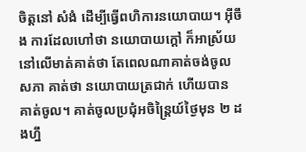ចិត្តនៅ សំងំ ដើម្បីធ្វើពហិការនយោបាយ។ អ៊ីចឹង ការដែលហៅថា នយោបាយក្តៅ ក៏អាស្រ័យ នៅលើមាត់គាត់ថា តែពេលណាគាត់ចង់ចូល សភា គាត់ថា នយោបាយត្រជាក់ ហើយបាន គាត់ចូល។ គាត់ចូលប្រជុំអចិន្ត្រៃយ៍ថ្ងៃមុន ២ ដងហ្នឹ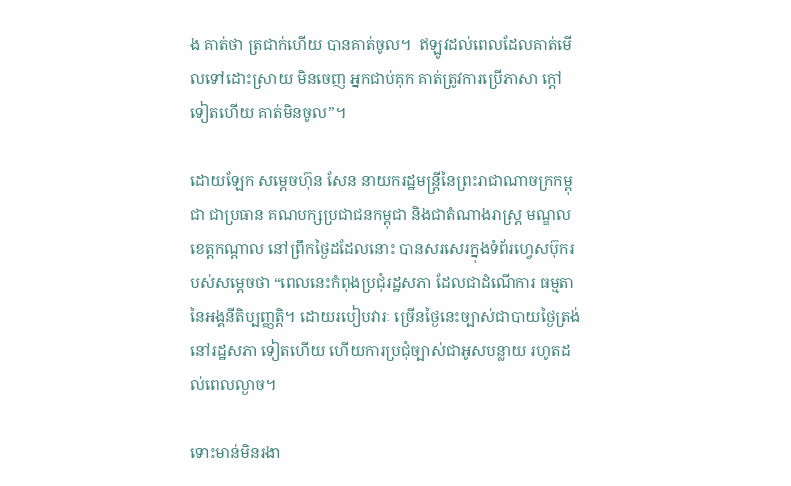ង គាត់ថា ត្រជាក់ហើយ បានគាត់ចូល។  ឥឡូវដល់ពេលដែលគាត់មើលទៅដោះស្រាយ មិនចេញ អ្នកជាប់គុក គាត់ត្រូវការប្រើភាសា ក្តៅទៀតហើយ គាត់មិនចូល”។

ដោយឡែក សម្តេចហ៊ុន សែន នាយករដ្ឋមន្ត្រីនៃព្រះរាជាណាចក្រកម្ពុជា ជាប្រធាន គណបក្សប្រជាជនកម្ពុជា និងជាតំណាងរាស្ត្រ មណ្ឌលខេត្តកណ្តាល នៅព្រឹកថ្ងៃដដែលនោះ បានសរសេរក្នុងទំព័រហ្វេសប៊ុករបស់សម្តេចថា “ពេលនេះកំពុងប្រជុំរដ្ឋសភា ដែលជាដំណើការ ធម្មតា នៃអង្គនីតិប្បញ្ញត្តិ។ ដោយរបៀបវារៈ ច្រើនថ្ងៃនេះច្បាស់ជាបាយថ្ងៃត្រង់នៅរដ្ឋសភា ទៀតហើយ ហើយការប្រជុំច្បាស់ជាអូសបន្លាយ រហូតដល់ពេលល្ងាច។

ទោះមាន់មិនរងា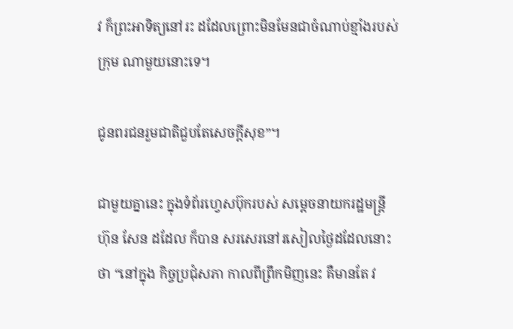វ ក៏ព្រះអាទិត្យនៅរះ ដដែលព្រោះមិនមែនជាចំណាប់ខ្មាំងរបស់ក្រុម ណាមួយនោះទេ។

ជូនពរជនរួមជាតិជួបតែសេចក្តីសុខ”។

ជាមួយគ្នានេះ ក្នុងទំព័រហ្វេសប៊ុករបស់ សម្តេចនាយករដ្ឋមន្ត្រីហ៊ុន សែន ដដែល ក៏បាន សរសេរនៅរសៀលថ្ងៃដដែលនោះថា “នៅក្នុង កិច្ចប្រជុំសភា កាលពីព្រឹកមិញនេះ គឺមានតែ វ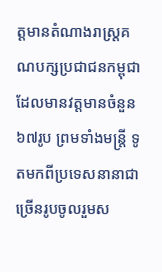ត្តមានតំណាងរាស្ត្រគណបក្សប្រជាជនកម្ពុជា ដែលមានវត្តមានចំនួន៦៧រូប ព្រមទាំងមន្ត្រី ទូតមកពីប្រទេសនានាជាច្រើនរូបចូលរួមស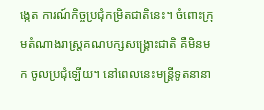ង្កេត ការណ៍កិច្ចប្រជុំកម្រិតជាតិនេះ។ ចំពោះក្រុមតំណាងរាស្ត្រគណបក្សសង្គ្រោះជាតិ គឺមិនមក ចូលប្រជុំឡើយ។ នៅពេលនេះមន្ត្រីទូតនានា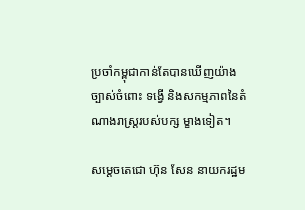ប្រចាំកម្ពុជាកាន់តែបានឃើញយ៉ាងច្បាស់ចំពោះ ទង្វើ និងសកម្មភាពនៃតំណាងរាស្ត្ររបស់បក្ស ម្ខាងទៀត។

សម្តេចតេជោ ហ៊ុន សែន នាយករដ្ឋម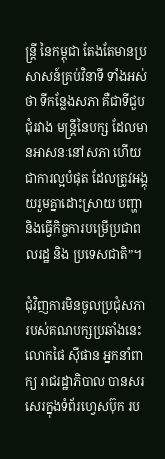ន្ត្រី នៃកម្ពុជា តែងតែមានប្រសាសន៍គ្រប់វិនាទី ទាំងអស់ថា ទីកន្លែងសភា គឺជាទីជួបជុំរវាង មន្ត្រីនៃបក្ស ដែលមានអាសនៈនៅសភា ហើយ ជាការល្អបំផុត ដែលត្រូវអង្គុយរួមគ្នាដោះស្រាយ បញ្ហា និងធ្វើកិច្ចការបម្រើប្រជាពលរដ្ឋ និង ប្រទេសជាតិ”។

ជុំវិញការមិនចូលប្រជុំសភា របស់គណបក្សប្រឆាំងនេះ លោកផៃ ស៊ីផាន អ្នកនាំពាក្យ រាជរដ្ឋាភិបាល បានសរសេរក្នុងទំព័រហ្វេសប៊ុក រប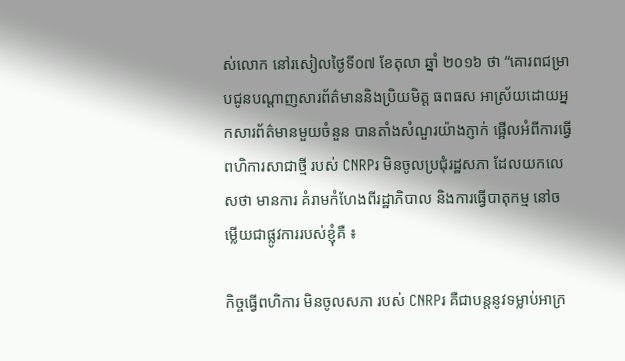ស់លោក នៅរសៀលថ្ងៃទី០៧ ខែតុលា ឆ្នាំ ២០១៦ ថា “គោរពជម្រាបជូនបណ្តាញសារព័ត៌មាននិងប្រិយមិត្ត ធពធស អាស្រ័យដោយអ្នកសារព័ត៌មានមួយចំនួន បានតាំងសំណួរយ៉ាងភ្ញាក់ ផ្អើលអំពីការធ្វើពហិការសាជាថ្មី របស់ CNRPរ មិនចូលប្រជុំរដ្ឋសភា ដែលយកលេសថា មានការ គំរាមកំហែងពីរដ្ឋាភិបាល និងការធ្វើបាតុកម្ម នៅចម្លើយជាផ្លូវការរបស់ខ្ញុំគឺ ៖

កិច្ចធ្វើពហិការ មិនចូលសភា របស់ CNRPរ គឺជាបន្តនូវទម្លាប់អាក្រ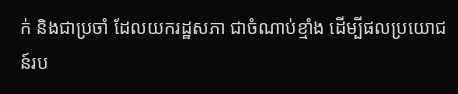ក់ និងជាប្រចាំ ដែលយករដ្ឋសភា ជាចំណាប់ខ្មាំង ដើម្បីផលប្រយោជន៍រប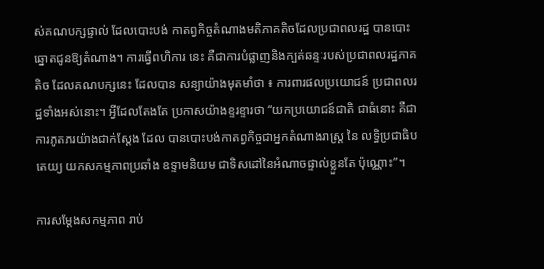ស់គណបក្សផ្ទាល់ ដែលបោះបង់ កាតព្វកិច្ចតំណាងមតិភាគតិចដែលប្រជាពលរដ្ឋ បានបោះឆ្នោតជូនឱ្យតំណាង។ ការធ្វើពហិការ នេះ គឺជាការបំផ្លាញនិងក្បត់ឆន្ទៈរបស់ប្រជាពលរដ្ឋភាគតិច ដែលគណបក្សនេះ ដែលបាន សន្យាយ៉ាងមុតមាំថា ៖ ការពារផលប្រយោជន៍ ប្រជាពលរដ្ឋទាំងអស់នោះ។ អ្វីដែលតែងតែ ប្រកាសយ៉ាងខ្ទរខ្ទារថា “យកប្រយោជន៍ជាតិ ជាធំនោះ គឺជាការភូតភរយ៉ាងជាក់ស្តែង ដែល បានបោះបង់កាតព្វកិច្ចជាអ្នកតំណាងរាស្ត្រ នៃ លទ្ធិប្រជាធិបតេយ្យ យកសកម្មភាពប្រឆាំង ឧទ្ទាមនិយម ជាទិសដៅនៃអំណាចផ្ទាល់ខ្លួនតែ ប៉ុណ្ណោះ”។

ការសម្តែងសកម្មភាព រាប់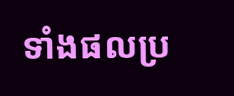ទាំងផលប្រ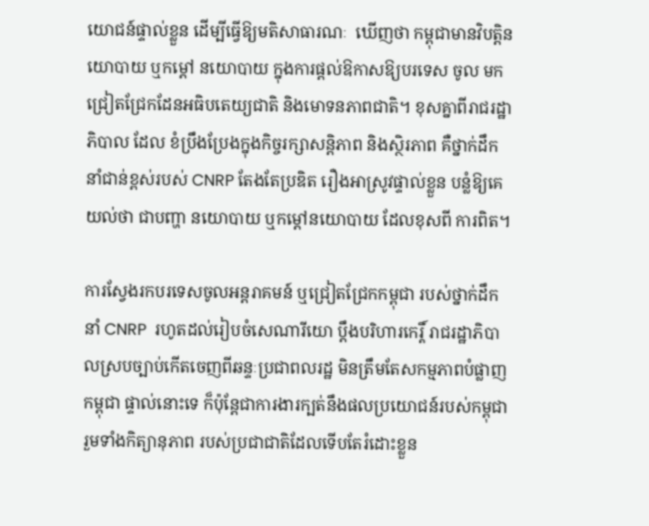យោជន៍ផ្ទាល់ខ្លួន ដើម្បីធ្វើឱ្យមតិសាធារណៈ  ឃើញថា កម្ពុជាមានវិបត្តិនយោបាយ ឬកម្តៅ នយោបាយ ក្នុងការផ្តល់ឱកាសឱ្យបរទេស ចូល មកជ្រៀតជ្រែកដែនអធិបតេយ្យជាតិ និងមោទនភាពជាតិ។ ខុសគ្នាពីរាជរដ្ឋាភិបាល ដែល ខំប្រឹងប្រែងក្នុងកិច្ចរក្សាសន្តិភាព និងស្ថិរភាព គឺថ្នាក់ដឹកនាំជាន់ខ្ពស់របស់ CNRP តែងតែប្រឌិត រឿងអាស្រូវផ្ទាល់ខ្លួន បន្លំឱ្យគេយល់ថា ជាបញ្ហា នយោបាយ ឬកម្តៅនយោបាយ ដែលខុសពី ការពិត។

ការស្វែងរកបរទេសចូលអន្តរាគមន៍ ឬជ្រៀតជ្រែកកម្ពុជា របស់ថ្នាក់ដឹកនាំ CNRP  រហូតដល់រៀបចំសេណារីយោ ប្តឹងបរិហារកេរ្តិ៍ រាជរដ្ឋាភិបាលស្របច្បាប់កើតចេញពីឆន្ទៈប្រជាពលរដ្ឋ មិនត្រឹមតែសកម្មភាពបំផ្លាញកម្ពុជា ផ្ទាល់នោះទេ ក៏ប៉ុន្តែជាការងារក្បត់នឹងផលប្រយោជន៍របស់កម្ពុជា រួមទាំងកិត្យានុភាព របស់ប្រជាជាតិដែលទើបតែរំដោះខ្លួន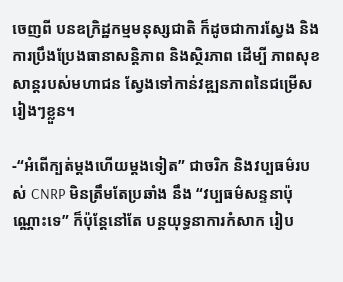ចេញពី បនឧក្រិដ្ឋកម្មមនុស្សជាតិ ក៏ដូចជាការស្វែង និង ការប្រឹងប្រែងធានាសន្តិភាព និងស្ថិរភាព ដើម្បី ភាពសុខសាន្តរបស់មហាជន ស្វែងទៅកាន់វឌ្ឍនភាពនៃជម្រើសរៀងៗខ្លួន។

-“អំពើក្បត់ម្តងហើយម្តងទៀត” ជាចរិក និងវប្បធម៌របស់ CNRP មិនត្រឹមតែប្រឆាំង នឹង “វប្បធម៌សន្ទនាប៉ុណ្ណោះទេ” ក៏ប៉ុន្តែនៅតែ បន្តយុទ្ធនាការកំសាក រៀប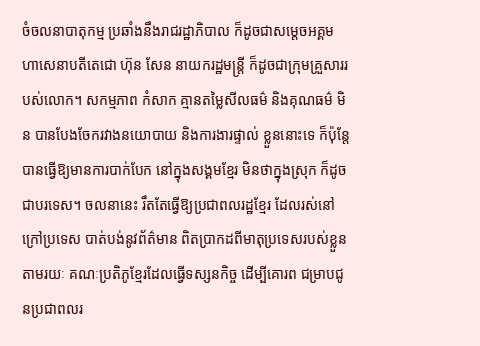ចំចលនាបាតុកម្ម ប្រឆាំងនឹងរាជរដ្ឋាភិបាល ក៏ដូចជាសម្តេចអគ្គមហាសេនាបតីតេជោ ហ៊ុន សែន នាយករដ្ឋមន្ត្រី ក៏ដូចជាក្រុមគ្រួសាររបស់លោក។ សកម្មភាព កំសាក គ្មានតម្លៃសីលធម៌ និងគុណធម៌ មិន បានបែងចែករវាងនយោបាយ និងការងារផ្ទាល់ ខ្លួននោះទេ ក៏ប៉ុន្តែបានធ្វើឱ្យមានការបាក់បែក នៅក្នុងសង្គមខ្មែរ មិនថាក្នុងស្រុក ក៏ដូចជាបរទេស។ ចលនានេះ រឹតតែធ្វើឱ្យប្រជាពលរដ្ឋខ្មែរ ដែលរស់នៅក្រៅប្រទេស បាត់បង់នូវព័ត៌មាន ពិតប្រាកដពីមាតុប្រទេសរបស់ខ្លួន តាមរយៈ គណៈប្រតិភូខ្មែរដែលធ្វើទស្សនកិច្ច ដើម្បីគោរព ជម្រាបជូនប្រជាពលរ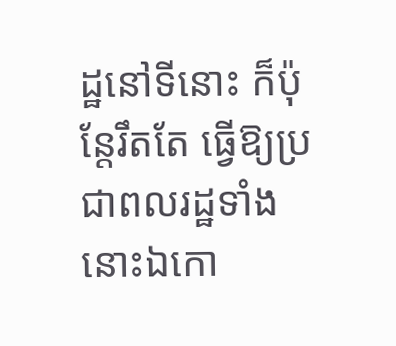ដ្ឋនៅទីនោះ ក៏ប៉ុន្តែរឹតតែ ធ្វើឱ្យប្រជាពលរដ្ឋទាំងនោះឯកោ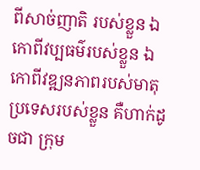ពីសាច់ញាតិ របស់ខ្លួន ឯកោពីវប្បធម៌របស់ខ្លួន ឯកោពីវឌ្ឍនភាពរបស់មាតុប្រទេសរបស់ខ្លួន គឺហាក់ដូចជា ក្រុម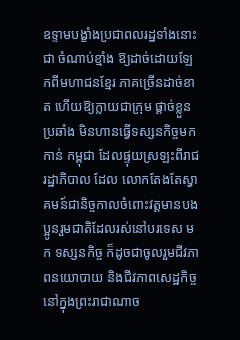ឧទ្ទាមបង្ខាំងប្រជាពលរដ្ឋទាំងនោះជា ចំណាប់ខ្មាំង ឱ្យដាច់ដោយឡែកពីមហាជនខ្មែរ ភាគច្រើនដាច់ខាត ហើយឱ្យក្លាយជាក្រុម ផ្តាច់ខ្លួនប្រឆាំង មិនហានធ្វើទស្សនកិច្ចមកកាន់ កម្ពុជា ដែលផ្ទុយស្រឡះពីរាជរដ្ឋាភិបាល ដែល លោកតែងតែស្វាគមន៍ជានិច្ចកាលចំពោះវត្តមានបងប្អូនរួមជាតិដែលរស់នៅបរទេស មក ទស្សនកិច្ច ក៏ដូចជាចូលរួមជីវភាពនយោបាយ និងជីវភាពសេដ្ឋកិច្ចនៅក្នុងព្រះរាជាណាច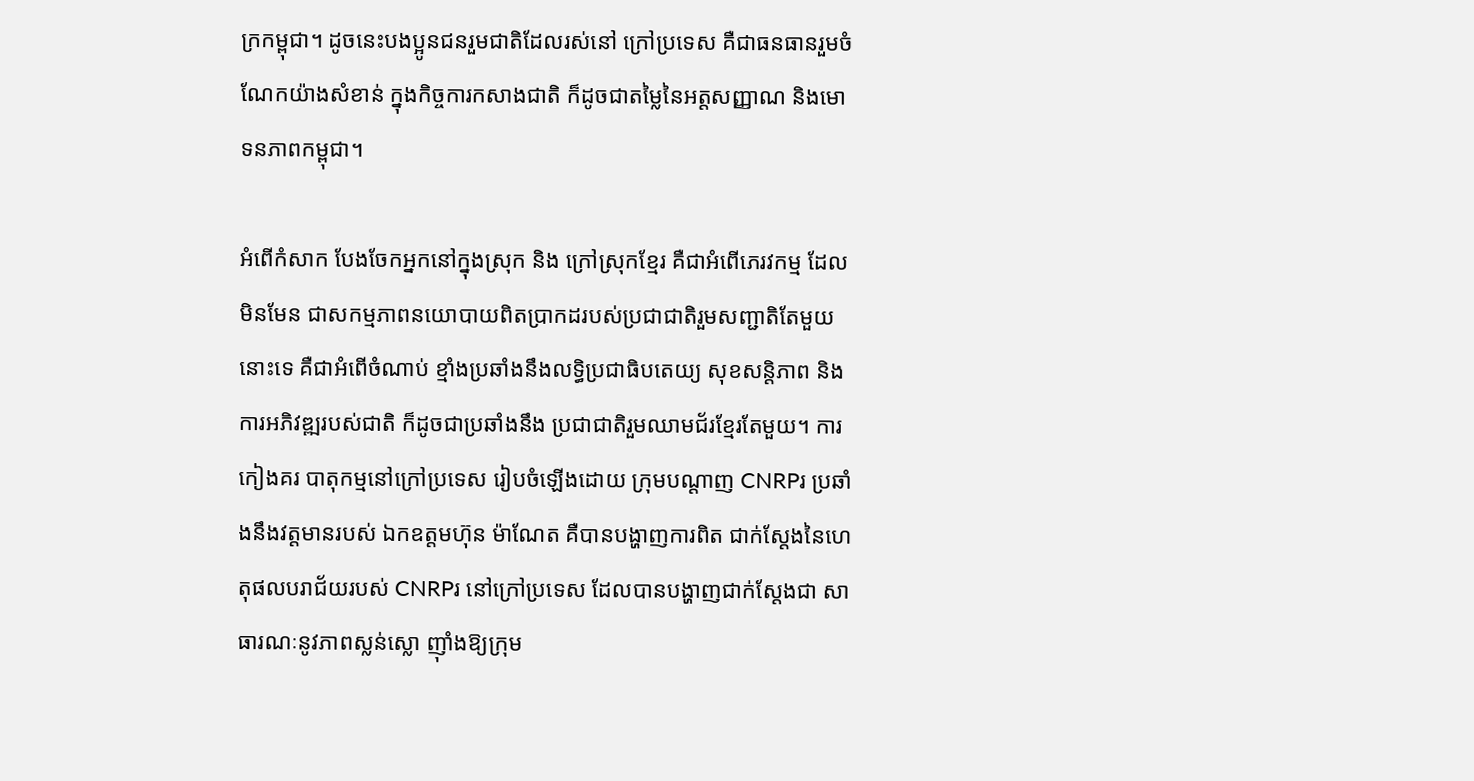ក្រកម្ពុជា។ ដូចនេះបងប្អូនជនរួមជាតិដែលរស់នៅ ក្រៅប្រទេស គឺជាធនធានរួមចំណែកយ៉ាងសំខាន់ ក្នុងកិច្ចការកសាងជាតិ ក៏ដូចជាតម្លៃនៃអត្តសញ្ញាណ និងមោទនភាពកម្ពុជា។

អំពើកំសាក បែងចែកអ្នកនៅក្នុងស្រុក និង ក្រៅស្រុកខ្មែរ គឺជាអំពើភេរវកម្ម ដែលមិនមែន ជាសកម្មភាពនយោបាយពិតប្រាកដរបស់ប្រជាជាតិរួមសញ្ជាតិតែមួយនោះទេ គឺជាអំពើចំណាប់ ខ្មាំងប្រឆាំងនឹងលទ្ធិប្រជាធិបតេយ្យ សុខសន្តិភាព និងការអភិវឌ្ឍរបស់ជាតិ ក៏ដូចជាប្រឆាំងនឹង ប្រជាជាតិរួមឈាមជ័រខ្មែរតែមួយ។ ការកៀងគរ បាតុកម្មនៅក្រៅប្រទេស រៀបចំឡើងដោយ ក្រុមបណ្តាញ CNRPរ ប្រឆាំងនឹងវត្តមានរបស់ ឯកឧត្តមហ៊ុន ម៉ាណែត គឺបានបង្ហាញការពិត ជាក់ស្តែងនៃហេតុផលបរាជ័យរបស់ CNRPរ នៅក្រៅប្រទេស ដែលបានបង្ហាញជាក់ស្តែងជា សាធារណៈនូវភាពស្លន់ស្លោ ញ៉ាំងឱ្យក្រុម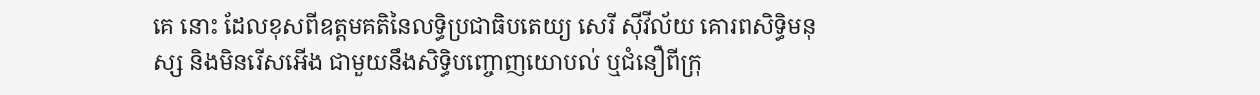គេ នោះ ដែលខុសពីឧត្តមគតិនៃលទ្ធិប្រជាធិបតេយ្យ សេរី ស៊ីវីល័យ គោរពសិទ្ធិមនុស្ស និងមិនរើសអើង ជាមួយនឹងសិទ្ធិបញ្ចោញយោបល់ ឬជំនឿពីក្រុ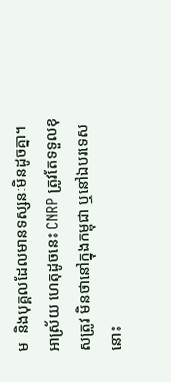ម  និងបុគ្គលដែលមានទស្សនៈមិនដូចគ្នា។ អាស្រ័យ ហេតុដូចនេះ CNRP ត្រូវតែទទួលខុសត្រូវ មិនថានៅក្នុងកម្ពុជា ឬនៅឯបរទេសនោះ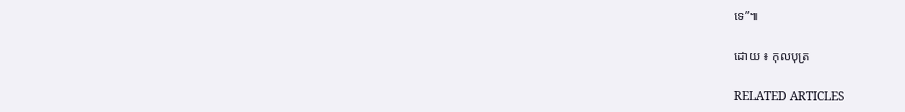ទេ”៕

ដោយ ៖ កុលបុត្រ

RELATED ARTICLES